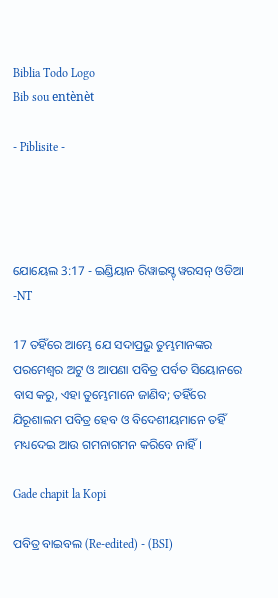Biblia Todo Logo
Bib sou entènèt

- Piblisite -




ଯୋୟେଲ 3:17 - ଇଣ୍ଡିୟାନ ରିୱାଇସ୍ଡ୍ ୱରସନ୍ ଓଡିଆ -NT

17 ତହିଁରେ ଆମ୍ଭେ ଯେ ସଦାପ୍ରଭୁ ତୁମ୍ଭମାନଙ୍କର ପରମେଶ୍ୱର ଅଟୁ ଓ ଆପଣା ପବିତ୍ର ପର୍ବତ ସିୟୋନରେ ବାସ କରୁ, ଏହା ତୁମ୍ଭେମାନେ ଜାଣିବ; ତହିଁରେ ଯିରୂଶାଲମ ପବିତ୍ର ହେବ ଓ ବିଦେଶୀୟମାନେ ତହିଁ ମଧ୍ୟଦେଇ ଆଉ ଗମନାଗମନ କରିବେ ନାହିଁ।

Gade chapit la Kopi

ପବିତ୍ର ବାଇବଲ (Re-edited) - (BSI)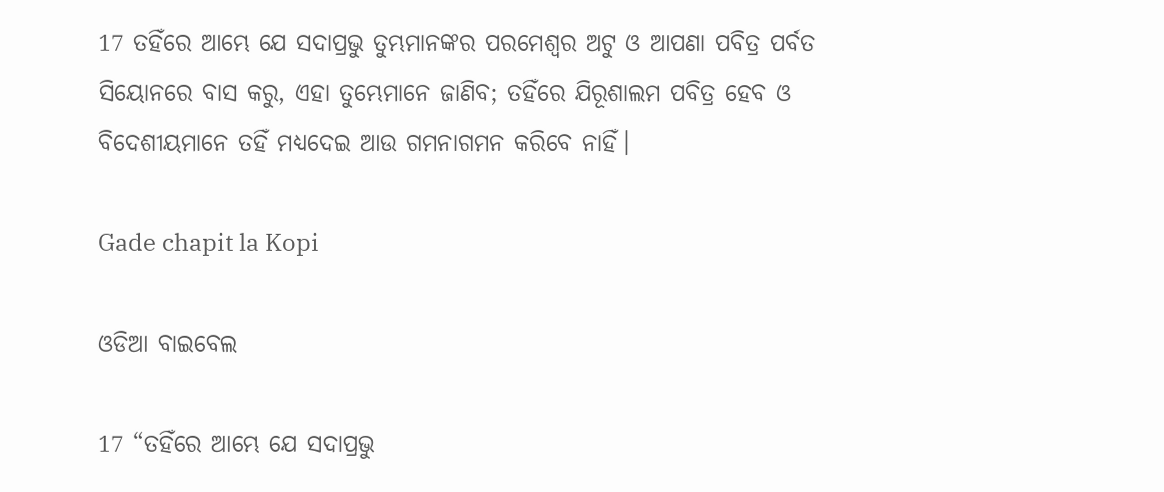17 ତହିଁରେ ଆମ୍ଭେ ଯେ ସଦାପ୍ରଭୁ ତୁମ୍ଭମାନଙ୍କର ପରମେଶ୍ଵର ଅଟୁ ଓ ଆପଣା ପବିତ୍ର ପର୍ବତ ସିୟୋନରେ ବାସ କରୁ, ଏହା ତୁମ୍ଭେମାନେ ଜାଣିବ; ତହିଁରେ ଯିରୂଶାଲମ ପବିତ୍ର ହେବ ଓ ବିଦେଶୀୟମାନେ ତହିଁ ମଧ୍ୟଦେଇ ଆଉ ଗମନାଗମନ କରିବେ ନାହିଁ।

Gade chapit la Kopi

ଓଡିଆ ବାଇବେଲ

17 “ତହିଁରେ ଆମ୍ଭେ ଯେ ସଦାପ୍ରଭୁ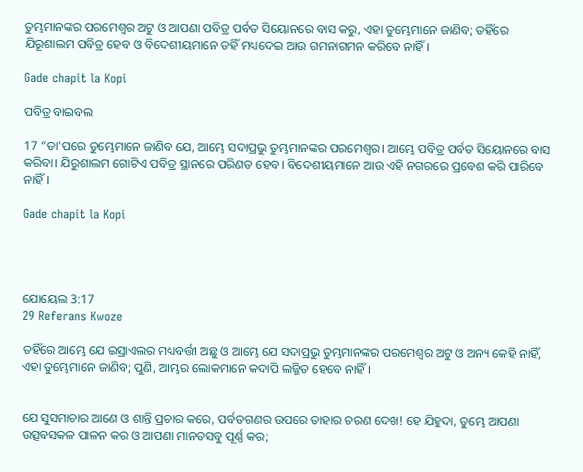ତୁମ୍ଭମାନଙ୍କର ପରମେଶ୍ୱର ଅଟୁ ଓ ଆପଣା ପବିତ୍ର ପର୍ବତ ସିୟୋନରେ ବାସ କରୁ, ଏହା ତୁମ୍ଭେମାନେ ଜାଣିବ; ତହିଁରେ ଯିରୂଶାଲମ ପବିତ୍ର ହେବ ଓ ବିଦେଶୀୟମାନେ ତହିଁ ମଧ୍ୟଦେଇ ଆଉ ଗମନାଗମନ କରିବେ ନାହିଁ।

Gade chapit la Kopi

ପବିତ୍ର ବାଇବଲ

17 “ତା'ପରେ ତୁମ୍ଭେମାନେ ଜାଣିବ ଯେ, ଆମ୍ଭେ ସଦାପ୍ରଭୁ ତୁମ୍ଭମାନଙ୍କର ପରମେଶ୍ୱର। ଆମ୍ଭେ ପବିତ୍ର ପର୍ବତ ସିୟୋନରେ ବାସ କରିବା। ଯିରୁଶାଲମ ଗୋଟିଏ ପବିତ୍ର ସ୍ଥାନରେ ପରିଣତ ହେବ। ବିଦେଶୀୟମାନେ ଆଉ ଏହି ନଗରରେ ପ୍ରବେଶ କରି ପାରିବେ ନାହିଁ।

Gade chapit la Kopi




ଯୋୟେଲ 3:17
29 Referans Kwoze

ତହିଁରେ ଆମ୍ଭେ ଯେ ଇସ୍ରାଏଲର ମଧ୍ୟବର୍ତ୍ତୀ ଅଛୁ ଓ ଆମ୍ଭେ ଯେ ସଦାପ୍ରଭୁ ତୁମ୍ଭମାନଙ୍କର ପରମେଶ୍ୱର ଅଟୁ ଓ ଅନ୍ୟ କେହି ନାହିଁ, ଏହା ତୁମ୍ଭେମାନେ ଜାଣିବ; ପୁଣି, ଆମ୍ଭର ଲୋକମାନେ କଦାପି ଲଜ୍ଜିତ ହେବେ ନାହିଁ।


ଯେ ସୁସମାଚାର ଆଣେ ଓ ଶାନ୍ତି ପ୍ରଚାର କରେ, ପର୍ବତଗଣର ଉପରେ ତାହାର ଚରଣ ଦେଖ! ହେ ଯିହୁଦା, ତୁମ୍ଭେ ଆପଣା ଉତ୍ସବସକଳ ପାଳନ କର ଓ ଆପଣା ମାନତସବୁ ପୂର୍ଣ୍ଣ କର;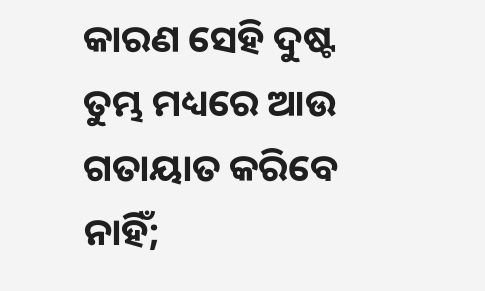କାରଣ ସେହି ଦୁଷ୍ଟ ତୁମ୍ଭ ମଧ୍ୟରେ ଆଉ ଗତାୟାତ କରିବେ ନାହିଁ;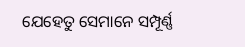ଯେହେତୁ ସେମାନେ ସମ୍ପୂର୍ଣ୍ଣ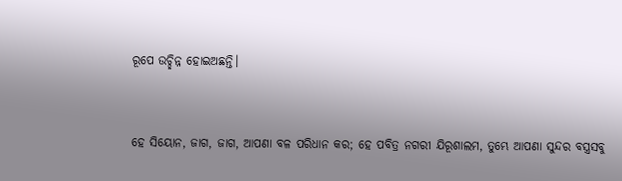ରୂପେ ଉଚ୍ଛିନ୍ନ ହୋଇଅଛନ୍ତି।


ହେ ସିୟୋନ, ଜାଗ, ଜାଗ, ଆପଣା ବଳ ପରିଧାନ କର; ହେ ପବିତ୍ର ନଗରୀ ଯିରୂଶାଲମ, ତୁମ୍ଭେ ଆପଣା ସୁନ୍ଦର ବସ୍ତ୍ରସବୁ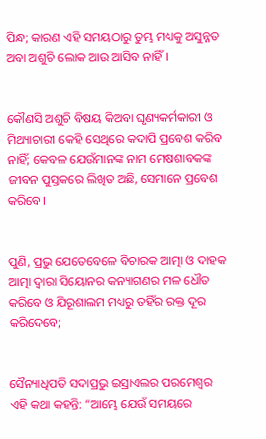ପିନ୍ଧ; କାରଣ ଏହି ସମୟଠାରୁ ତୁମ୍ଭ ମଧ୍ୟକୁ ଅସୁନ୍ନତ ଅବା ଅଶୁଚି ଲୋକ ଆଉ ଆସିବ ନାହିଁ।


କୌଣସି ଅଶୁଚି ବିଷୟ କିଅବା ଘୃଣ୍ୟକର୍ମକାରୀ ଓ ମିଥ୍ୟାଚାରୀ କେହି ସେଥିରେ କଦାପି ପ୍ରବେଶ କରିବ ନାହିଁ; କେବଳ ଯେଉଁମାନଙ୍କ ନାମ ମେଷଶାବକଙ୍କ ଜୀବନ ପୁସ୍ତକରେ ଲିଖିତ ଅଛି, ସେମାନେ ପ୍ରବେଶ କରିବେ।


ପୁଣି, ପ୍ରଭୁ ଯେତେବେଳେ ବିଚାରକ ଆତ୍ମା ଓ ଦାହକ ଆତ୍ମା ଦ୍ୱାରା ସିୟୋନର କନ୍ୟାଗଣର ମଳ ଧୌତ କରିବେ ଓ ଯିରୂଶାଲମ ମଧ୍ୟରୁ ତହିଁର ରକ୍ତ ଦୂର କରିଦେବେ;


ସୈନ୍ୟାଧିପତି ସଦାପ୍ରଭୁ ଇସ୍ରାଏଲର ପରମେଶ୍ୱର ଏହି କଥା କହନ୍ତି: “ଆମ୍ଭେ ଯେଉଁ ସମୟରେ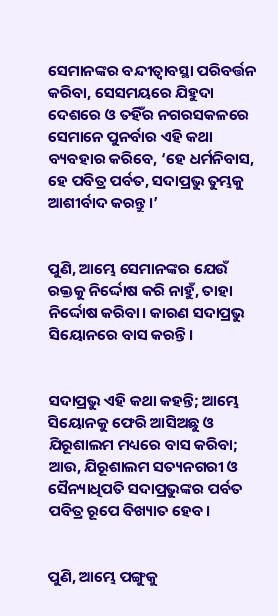ସେମାନଙ୍କର ବନ୍ଦୀତ୍ୱାବସ୍ଥା ପରିବର୍ତ୍ତନ କରିବା, ସେସମୟରେ ଯିହୁଦା ଦେଶରେ ଓ ତହିଁର ନଗରସକଳରେ ସେମାନେ ପୁନର୍ବାର ଏହି କଥା ବ୍ୟବହାର କରିବେ, ‘ହେ ଧର୍ମନିବାସ, ହେ ପବିତ୍ର ପର୍ବତ, ସଦାପ୍ରଭୁ ତୁମ୍ଭକୁ ଆଶୀର୍ବାଦ କରନ୍ତୁ।’


ପୁଣି, ଆମ୍ଭେ ସେମାନଙ୍କର ଯେଉଁ ରକ୍ତକୁ ନିର୍ଦ୍ଦୋଷ କରି ନାହୁଁ, ତାହା ନିର୍ଦ୍ଦୋଷ କରିବା। କାରଣ ସଦାପ୍ରଭୁ ସିୟୋନରେ ବାସ କରନ୍ତି।


ସଦାପ୍ରଭୁ ଏହି କଥା କହନ୍ତି; ଆମ୍ଭେ ସିୟୋନକୁ ଫେରି ଆସିଅଛୁ ଓ ଯିରୂଶାଲମ ମଧ୍ୟରେ ବାସ କରିବା; ଆଉ, ଯିରୂଶାଲମ ସତ୍ୟନଗରୀ ଓ ସୈନ୍ୟାଧିପତି ସଦାପ୍ରଭୁଙ୍କର ପର୍ବତ ପବିତ୍ର ରୂପେ ବିଖ୍ୟାତ ହେବ।


ପୁଣି, ଆମ୍ଭେ ପଙ୍ଗୁକୁ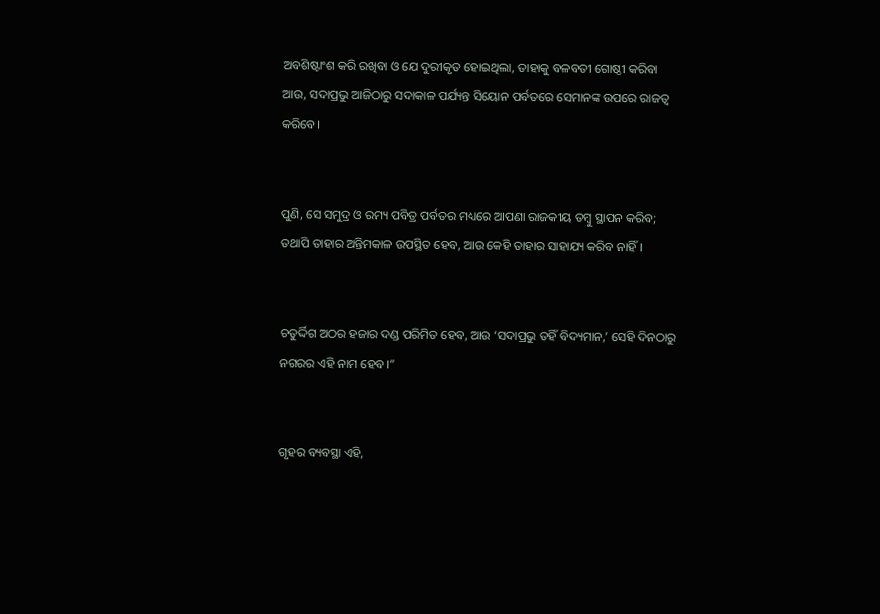ଅବଶିଷ୍ଟାଂଶ କରି ରଖିବା ଓ ଯେ ଦୁରୀକୃତ ହୋଇଥିଲା, ତାହାକୁ ବଳବତୀ ଗୋଷ୍ଠୀ କରିବା ଆଉ, ସଦାପ୍ରଭୁ ଆଜିଠାରୁ ସଦାକାଳ ପର୍ଯ୍ୟନ୍ତ ସିୟୋନ ପର୍ବତରେ ସେମାନଙ୍କ ଉପରେ ରାଜତ୍ୱ କରିବେ।


ପୁଣି, ସେ ସମୁଦ୍ର ଓ ରମ୍ୟ ପବିତ୍ର ପର୍ବତର ମଧ୍ୟରେ ଆପଣା ରାଜକୀୟ ତମ୍ବୁ ସ୍ଥାପନ କରିବ; ତଥାପି ତାହାର ଅନ୍ତିମକାଳ ଉପସ୍ଥିତ ହେବ, ଆଉ କେହି ତାହାର ସାହାଯ୍ୟ କରିବ ନାହିଁ।


ଚତୁର୍ଦ୍ଦିଗ ଅଠର ହଜାର ଦଣ୍ଡ ପରିମିତ ହେବ, ଆଉ ‘ସଦାପ୍ରଭୁ ତହିଁ ବିଦ୍ୟମାନ,’ ସେହି ଦିନଠାରୁ ନଗରର ଏହି ନାମ ହେବ।”


ଗୃହର ବ୍ୟବସ୍ଥା ଏହି,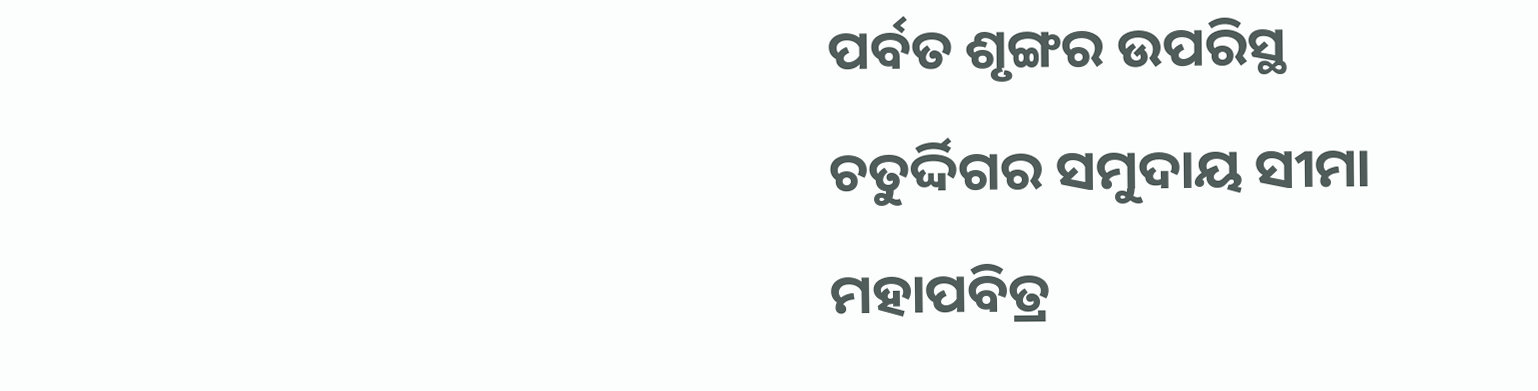ପର୍ବତ ଶୃଙ୍ଗର ଉପରିସ୍ଥ ଚତୁର୍ଦ୍ଦିଗର ସମୁଦାୟ ସୀମା ମହାପବିତ୍ର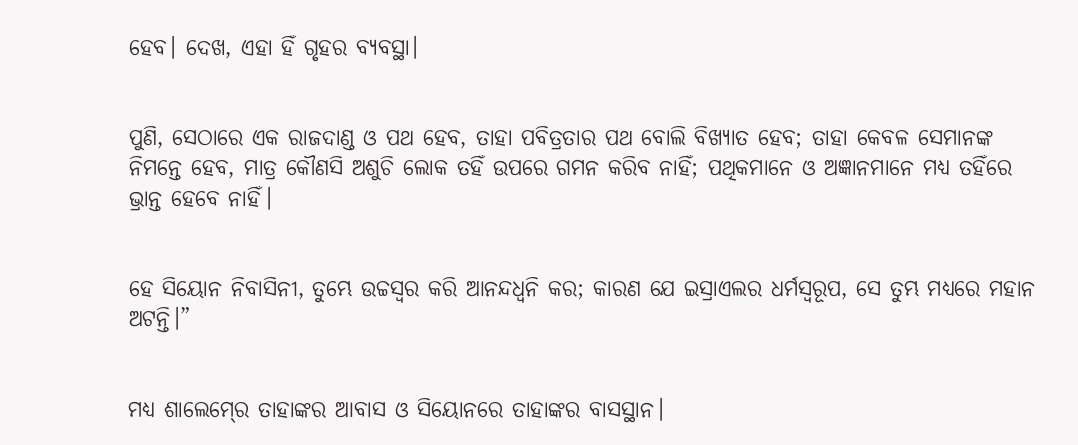ହେବ। ଦେଖ, ଏହା ହିଁ ଗୃହର ବ୍ୟବସ୍ଥା।


ପୁଣି, ସେଠାରେ ଏକ ରାଜଦାଣ୍ଡ ଓ ପଥ ହେବ, ତାହା ପବିତ୍ରତାର ପଥ ବୋଲି ବିଖ୍ୟାତ ହେବ; ତାହା କେବଳ ସେମାନଙ୍କ ନିମନ୍ତେ ହେବ, ମାତ୍ର କୌଣସି ଅଶୁଚି ଲୋକ ତହିଁ ଉପରେ ଗମନ କରିବ ନାହିଁ; ପଥିକମାନେ ଓ ଅଜ୍ଞାନମାନେ ମଧ୍ୟ ତହିଁରେ ଭ୍ରାନ୍ତ ହେବେ ନାହିଁ।


ହେ ସିୟୋନ ନିବାସିନୀ, ତୁମ୍ଭେ ଉଚ୍ଚସ୍ୱର କରି ଆନନ୍ଦଧ୍ୱନି କର; କାରଣ ଯେ ଇସ୍ରାଏଲର ଧର୍ମସ୍ୱରୂପ, ସେ ତୁମ୍ଭ ମଧ୍ୟରେ ମହାନ ଅଟନ୍ତି।”


ମଧ୍ୟ ଶାଲେମ୍‍ରେ ତାହାଙ୍କର ଆବାସ ଓ ସିୟୋନରେ ତାହାଙ୍କର ବାସସ୍ଥାନ।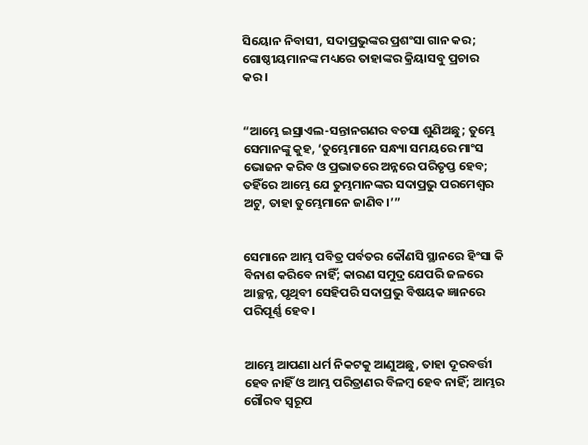ସିୟୋନ ନିବାସୀ, ସଦାପ୍ରଭୁଙ୍କର ପ୍ରଶଂସା ଗାନ କର; ଗୋଷ୍ଠୀୟମାନଙ୍କ ମଧ୍ୟରେ ତାହାଙ୍କର କ୍ରିୟାସବୁ ପ୍ରଚାର କର।


“ଆମ୍ଭେ ଇସ୍ରାଏଲ-ସନ୍ତାନଗଣର ବଚସା ଶୁଣିଅଛୁ; ତୁମ୍ଭେ ସେମାନଙ୍କୁ କୁହ, ‘ତୁମ୍ଭେମାନେ ସନ୍ଧ୍ୟା ସମୟରେ ମାଂସ ଭୋଜନ କରିବ ଓ ପ୍ରଭାତରେ ଅନ୍ନରେ ପରିତୃପ୍ତ ହେବ; ତହିଁରେ ଆମ୍ଭେ ଯେ ତୁମ୍ଭମାନଙ୍କର ସଦାପ୍ରଭୁ ପରମେଶ୍ୱର ଅଟୁ, ତାହା ତୁମ୍ଭେମାନେ ଜାଣିବ।’”


ସେମାନେ ଆମ୍ଭ ପବିତ୍ର ପର୍ବତର କୌଣସି ସ୍ଥାନରେ ହିଂସା କି ବିନାଶ କରିବେ ନାହିଁ; କାରଣ ସମୁଦ୍ର ଯେପରି ଜଳରେ ଆଚ୍ଛନ୍ନ, ପୃଥିବୀ ସେହିପରି ସଦାପ୍ରଭୁ ବିଷୟକ ଜ୍ଞାନରେ ପରିପୂର୍ଣ୍ଣ ହେବ।


ଆମ୍ଭେ ଆପଣା ଧର୍ମ ନିକଟକୁ ଆଣୁଅଛୁ, ତାହା ଦୂରବର୍ତ୍ତୀ ହେବ ନାହିଁ ଓ ଆମ୍ଭ ପରିତ୍ରାଣର ବିଳମ୍ବ ହେବ ନାହିଁ; ଆମ୍ଭର ଗୌରବ ସ୍ୱରୂପ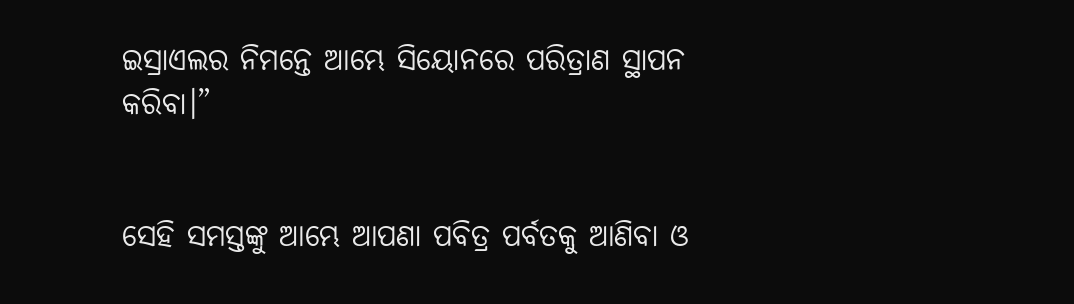ଇସ୍ରାଏଲର ନିମନ୍ତେ ଆମ୍ଭେ ସିୟୋନରେ ପରିତ୍ରାଣ ସ୍ଥାପନ କରିବା।”


ସେହି ସମସ୍ତଙ୍କୁ ଆମ୍ଭେ ଆପଣା ପବିତ୍ର ପର୍ବତକୁ ଆଣିବା ଓ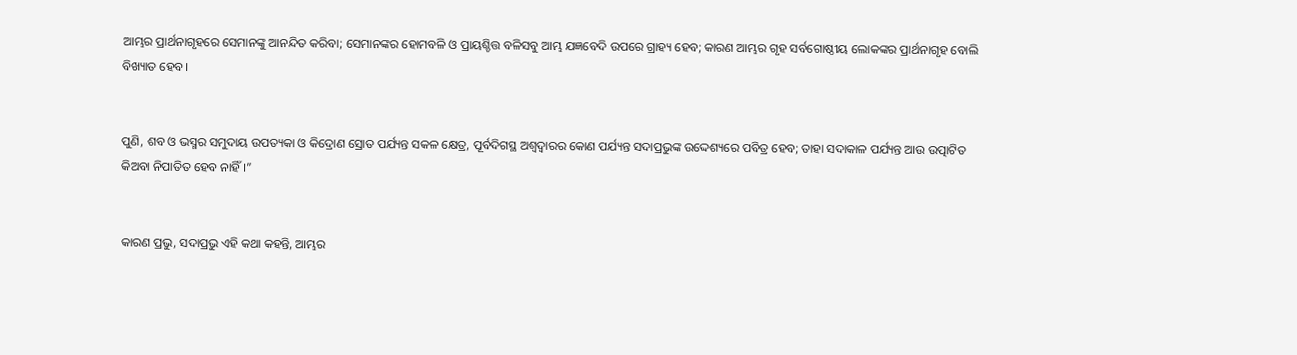ଆମ୍ଭର ପ୍ରାର୍ଥନାଗୃହରେ ସେମାନଙ୍କୁ ଆନନ୍ଦିତ କରିବା; ସେମାନଙ୍କର ହୋମବଳି ଓ ପ୍ରାୟଶ୍ଚିତ୍ତ ବଳିସବୁ ଆମ୍ଭ ଯଜ୍ଞବେଦି ଉପରେ ଗ୍ରାହ୍ୟ ହେବ; କାରଣ ଆମ୍ଭର ଗୃହ ସର୍ବଗୋଷ୍ଠୀୟ ଲୋକଙ୍କର ପ୍ରାର୍ଥନାଗୃହ ବୋଲି ବିଖ୍ୟାତ ହେବ।


ପୁଣି, ଶବ ଓ ଭସ୍ମର ସମୁଦାୟ ଉପତ୍ୟକା ଓ କିଦ୍ରୋଣ ସ୍ରୋତ ପର୍ଯ୍ୟନ୍ତ ସକଳ କ୍ଷେତ୍ର, ପୂର୍ବଦିଗସ୍ଥ ଅଶ୍ୱଦ୍ୱାରର କୋଣ ପର୍ଯ୍ୟନ୍ତ ସଦାପ୍ରଭୁଙ୍କ ଉଦ୍ଦେଶ୍ୟରେ ପବିତ୍ର ହେବ; ତାହା ସଦାକାଳ ପର୍ଯ୍ୟନ୍ତ ଆଉ ଉତ୍ପାଟିତ କିଅବା ନିପାତିତ ହେବ ନାହିଁ।”


କାରଣ ପ୍ରଭୁ, ସଦାପ୍ରଭୁ ଏହି କଥା କହନ୍ତି, ଆମ୍ଭର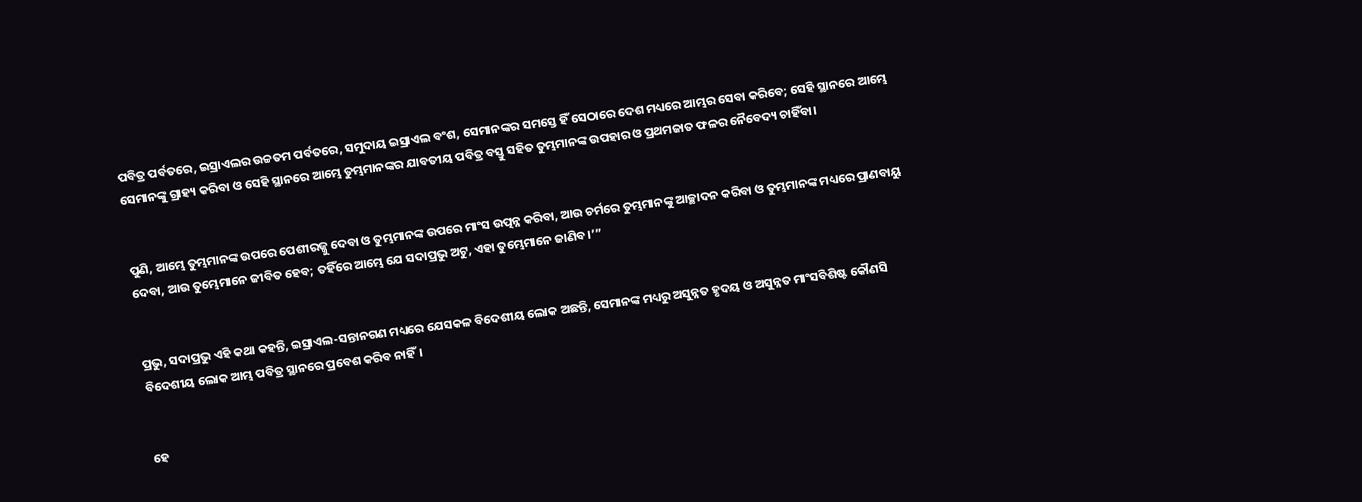ପବିତ୍ର ପର୍ବତରେ, ଇସ୍ରାଏଲର ଉଚ୍ଚତମ ପର୍ବତରେ, ସମୁଦାୟ ଇସ୍ରାଏଲ ବଂଶ, ସେମାନଙ୍କର ସମସ୍ତେ ହିଁ ସେଠାରେ ଦେଶ ମଧ୍ୟରେ ଆମ୍ଭର ସେବା କରିବେ; ସେହି ସ୍ଥାନରେ ଆମ୍ଭେ ସେମାନଙ୍କୁ ଗ୍ରାହ୍ୟ କରିବା ଓ ସେହି ସ୍ଥାନରେ ଆମ୍ଭେ ତୁମ୍ଭମାନଙ୍କର ଯାବତୀୟ ପବିତ୍ର ବସ୍ତୁ ସହିତ ତୁମ୍ଭମାନଙ୍କ ଉପହାର ଓ ପ୍ରଥମଜାତ ଫଳର ନୈବେଦ୍ୟ ଚାହିଁବା।


ପୁଣି, ଆମ୍ଭେ ତୁମ୍ଭମାନଙ୍କ ଉପରେ ପେଶୀରଜ୍ଜୁ ଦେବା ଓ ତୁମ୍ଭମାନଙ୍କ ଉପରେ ମାଂସ ଉତ୍ପନ୍ନ କରିବା, ଆଉ ଚର୍ମରେ ତୁମ୍ଭମାନଙ୍କୁ ଆଚ୍ଛାଦନ କରିବା ଓ ତୁମ୍ଭମାନଙ୍କ ମଧ୍ୟରେ ପ୍ରାଣବାୟୁ ଦେବା, ଆଉ ତୁମ୍ଭେମାନେ ଜୀବିତ ହେବ; ତହିଁରେ ଆମ୍ଭେ ଯେ ସଦାପ୍ରଭୁ ଅଟୁ, ଏହା ତୁମ୍ଭେମାନେ ଜାଣିବ।’”


ପ୍ରଭୁ, ସଦାପ୍ରଭୁ ଏହି କଥା କହନ୍ତି, ଇସ୍ରାଏଲ-ସନ୍ତାନଗଣ ମଧ୍ୟରେ ଯେସକଳ ବିଦେଶୀୟ ଲୋକ ଅଛନ୍ତି, ସେମାନଙ୍କ ମଧ୍ୟରୁ ଅସୁନ୍ନତ ହୃଦୟ ଓ ଅସୁନ୍ନତ ମାଂସବିଶିଷ୍ଟ କୌଣସି ବିଦେଶୀୟ ଲୋକ ଆମ୍ଭ ପବିତ୍ର ସ୍ଥାନରେ ପ୍ରବେଶ କରିବ ନାହିଁ।


ହେ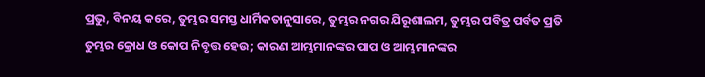ପ୍ରଭୁ, ବିନୟ କରେ, ତୁମ୍ଭର ସମସ୍ତ ଧାର୍ମିକତାନୁସାରେ, ତୁମ୍ଭର ନଗର ଯିରୂଶାଲମ, ତୁମ୍ଭର ପବିତ୍ର ପର୍ବତ ପ୍ରତି ତୁମ୍ଭର କ୍ରୋଧ ଓ କୋପ ନିବୃତ୍ତ ହେଉ; କାରଣ ଆମ୍ଭମାନଙ୍କର ପାପ ଓ ଆମ୍ଭମାନଙ୍କର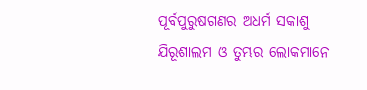ପୂର୍ବପୁରୁଷଗଣର ଅଧର୍ମ ସକାଶୁ ଯିରୂଶାଲମ ଓ ତୁମ୍ଭର ଲୋକମାନେ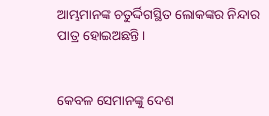ଆମ୍ଭମାନଙ୍କ ଚତୁର୍ଦ୍ଦିଗସ୍ଥିତ ଲୋକଙ୍କର ନିନ୍ଦାର ପାତ୍ର ହୋଇଅଛନ୍ତି।


କେବଳ ସେମାନଙ୍କୁ ଦେଶ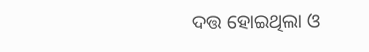ଦତ୍ତ ହୋଇଥିଲା ଓ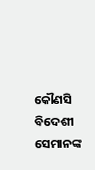କୌଣସି ବିଦେଶୀ ସେମାନଙ୍କ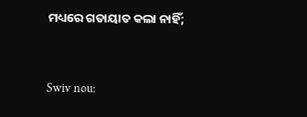ମଧ୍ୟରେ ଗତାୟାତ କଲା ନାହିଁ;


Swiv nou: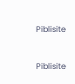Piblisite


Piblisite